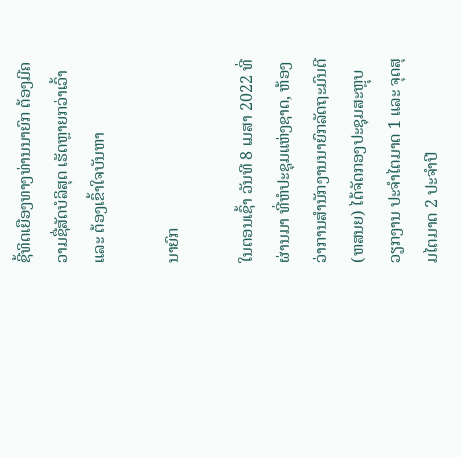ຊີ້ທິດເຍືອງທາງທ່ານນາຍົກ ຕ້ອງມີຄວາມຊື່ສັດບໍລິສຸດ ເຮັດຫຼາຍກວ່າເວົ້າ ແລະ ຕ້ອງເຂົ້າໃຈບັນຫາ

ນາຍົກ

ໃນຕອນເຊົ້າ ວັນທີ 8 ເມສາ 2022 ທີ່ຜ່ານມາ ທີ່ຫໍປະຊຸມແຫ່ງຊາດ, ຫ້ອງວ່າການສໍານັກງານນາຍົກລັດຖະມົນຕີ (ຫສນຍ) ໄດ້ຈັດກອງປະຊຸມສະຫຼຸບວຽກງານ ປະຈຳໄຕມາດ 1 ແລະ ຈຸດສຸມໄຕມາດ 2 ປະຈໍາປີ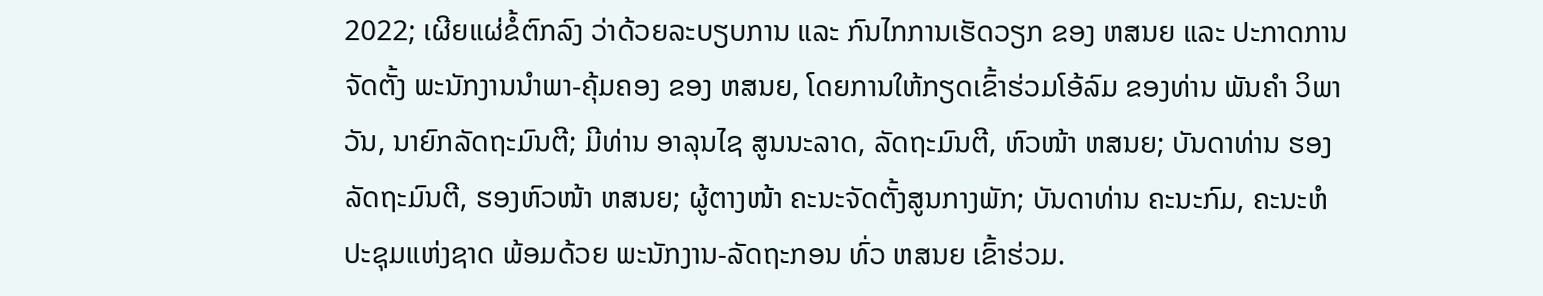2022; ເຜີຍແຜ່ຂໍ້ຕົກລົງ ວ່າດ້ວຍລະບຽບການ ແລະ ກົນໄກການເຮັດວຽກ ຂອງ ຫສນຍ ແລະ ປະກາດການຈັດຕັ້ງ ພະນັກງານນໍາພາ-ຄຸ້ມຄອງ ຂອງ ຫສນຍ, ໂດຍການໃຫ້ກຽດເຂົ້າຮ່ວມໂອ້ລົມ ຂອງທ່ານ ພັນຄໍາ ວິພາວັນ, ນາຍົກລັດຖະມົນຕີ; ມີທ່ານ ອາລຸນໄຊ ສູນນະລາດ, ລັດຖະມົນຕີ, ຫົວໜ້າ ຫສນຍ; ບັນດາທ່ານ ຮອງລັດຖະມົນຕີ, ຮອງຫົວໜ້າ ຫສນຍ; ຜູ້ຕາງໜ້າ ຄະນະຈັດຕັ້ງສູນກາງພັກ; ບັນດາທ່ານ ຄະນະກົມ, ຄະນະຫໍປະຊຸມແຫ່ງຊາດ ພ້ອມດ້ວຍ ພະນັກງານ-ລັດຖະກອນ ທົ່ວ ຫສນຍ ເຂົ້າຮ່ວມ.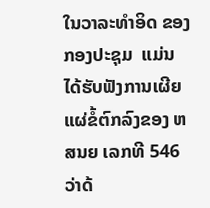ໃນວາລະທໍາອິດ ຂອງກອງປະຊຸມ  ແມ່ນໄດ້ຮັບຟັງການເຜີຍແຜ່ຂໍ້ຕົກລົງຂອງ ຫສນຍ ເລກທີ 546 ວ່າດ້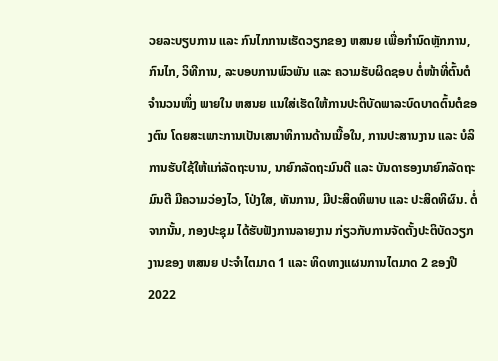ວຍລະບຽບການ ແລະ ກົນໄກການເຮັດວຽກຂອງ ຫສນຍ ເພື່ອກຳນົດຫຼັກການ, ກົນໄກ, ວິທີການ, ລະບອບການພົວພັນ ແລະ ຄວາມຮັບຜິດຊອບ ຕໍ່ໜ້າທີ່ຕົ້ນຕໍຈໍານວນໜຶ່ງ ພາຍໃນ ຫສນຍ ແນໃສ່ເຮັດໃຫ້ການປະຕິບັດພາລະບົດບາດຕົ້ນຕໍຂອງຕົນ ໂດຍສະເພາະການເປັນເສນາທິການດ້ານເນື້ອໃນ, ການປະສານງານ ແລະ ບໍລິການຮັບໃຊ້ໃຫ້ແກ່ລັດຖະບານ, ນາຍົກລັດຖະມົນຕີ ແລະ ບັນດາຮອງນາຍົກລັດຖະມົນຕີ ມີຄວາມວ່ອງໄວ, ໂປ່ງໃສ, ທັນການ, ມີປະສິດທິພາບ ແລະ ປະສິດທິຜົນ. ຕໍ່ຈາກນັ້ນ, ກອງປະຊຸມ ໄດ້ຮັບຟັງການລາຍງານ ກ່ຽວກັບການຈັດຕັ້ງປະຕິບັດວຽກງານຂອງ ຫສນຍ ປະຈຳໄຕມາດ 1 ແລະ ທິດທາງແຜນການໄຕມາດ 2 ຂອງປີ 2022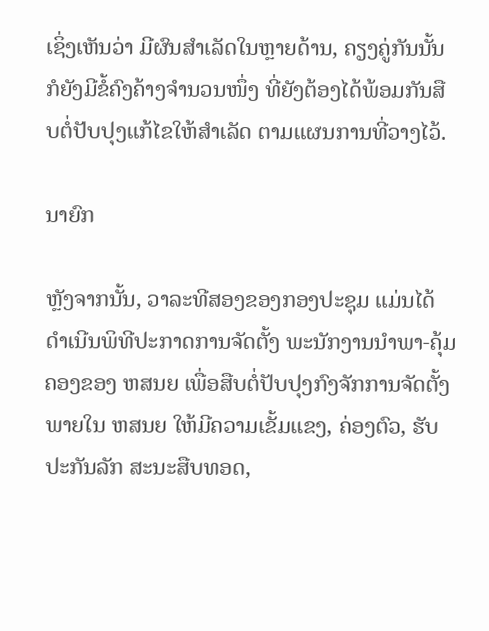ເຊິ່ງເຫັນວ່າ ມີຜົນສໍາເລັດໃນຫຼາຍດ້ານ, ຄຽງຄູ່ກັນນັ້ນ ກໍຍັງມີຂໍ້ຄົງຄ້າງຈຳນວນໜຶ່ງ ທີ່ຍັງຕ້ອງໄດ້ພ້ອມກັນສືບຕໍ່ປັບປຸງແກ້ໄຂໃຫ້ສຳເລັດ ຕາມແຜນການທີ່ວາງໄວ້.

ນາຍົກ

ຫຼັງຈາກນັ້ນ, ວາລະທີສອງຂອງກອງປະຊຸມ ແມ່ນໄດ້ດຳເນີນພິທີປະກາດການຈັດຕັ້ງ ພະນັກງານນໍາພາ-ຄຸ້ມຄອງຂອງ ຫສນຍ ເພື່ອສືບຕໍ່ປັບປຸງກົງຈັກການຈັດຕັ້ງພາຍໃນ ຫສນຍ ໃຫ້ມີຄວາມເຂັ້ມແຂງ, ຄ່ອງຕົວ, ຮັບປະກັນລັກ ສະນະສືບທອດ,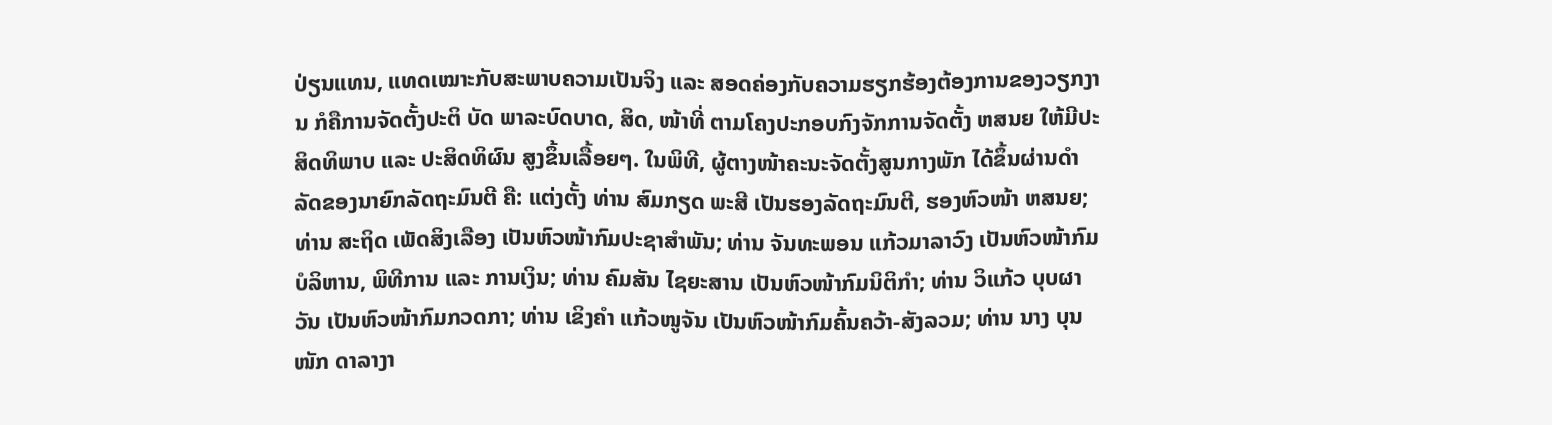ປ່ຽນແທນ, ແທດເໝາະກັບສະພາບຄວາມເປັນຈິງ ແລະ ສອດຄ່ອງກັບຄວາມຮຽກຮ້ອງຕ້ອງການຂອງວຽກງານ ກໍຄືການຈັດຕັ້ງປະຕິ ບັດ ພາລະບົດບາດ, ສິດ, ໜ້າທີ່ ຕາມໂຄງປະກອບກົງຈັກການຈັດຕັ້ງ ຫສນຍ ໃຫ້ມີປະສິດທິພາບ ແລະ ປະສິດທິຜົນ ສູງຂຶ້ນເລື້ອຍໆ. ໃນພິທີ, ຜູ້ຕາງໜ້າຄະນະຈັດຕັ້ງສູນກາງພັກ ໄດ້ຂຶ້ນຜ່ານດຳລັດຂອງນາຍົກລັດຖະມົນຕີ ຄື: ແຕ່ງຕັ້ງ ທ່ານ ສົມກຽດ ພະສີ ເປັນຮອງລັດຖະມົນຕີ, ຮອງຫົວໜ້າ ຫສນຍ; ທ່ານ ສະຖິດ ເພັດສິງເລືອງ ເປັນຫົວໜ້າກົມປະຊາສຳພັນ; ທ່ານ ຈັນທະພອນ ແກ້ວມາລາວົງ ເປັນຫົວໜ້າກົມບໍລິຫານ, ພິທີການ ແລະ ການເງິນ; ທ່ານ ຄົມສັນ ໄຊຍະສານ ເປັນຫົວໜ້າກົມນິຕິກຳ; ທ່ານ ວິແກ້ວ ບຸບຜາວັນ ເປັນຫົວໜ້າກົມກວດກາ; ທ່ານ ເຂິງຄຳ ແກ້ວໜູຈັນ ເປັນຫົວໜ້າກົມຄົ້ນຄວ້າ-ສັງລວມ; ທ່ານ ນາງ ບຸນໜັກ ດາລາງາ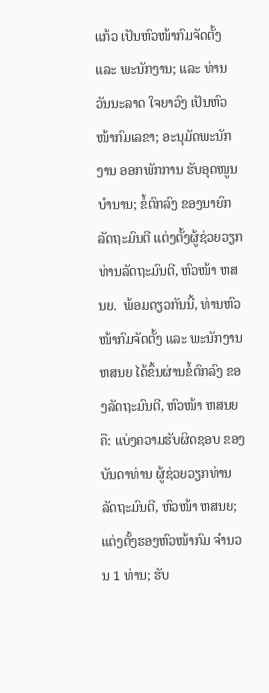ແກ້ວ ເປັນຫົວໜ້າກົມຈັດຕັ້ງ ແລະ ພະນັກງານ; ແລະ ທ່ານ ວັນນະລາດ ໃຈຍາວົງ ເປັນຫົວໜ້າກົມເລຂາ; ອະນຸມັດພະນັກງານ ອອກພັກການ ຮັບອຸດໜູນບຳນານ; ຂໍ້ຕົກລົງ ຂອງນາຍົກລັດຖະມົນຕີ ແຕ່ງຕັ້ງຜູ້ຊ່ວຍວຽກ ທ່ານລັດຖະມົນຕີ, ຫົວໜ້າ ຫສນຍ.  ພ້ອມດຽວກັນນີ້, ທ່ານຫົວໜ້າກົມຈັດຕັ້ງ ແລະ ພະນັກງານ ຫສນຍ ໄດ້ຂຶ້ນຜ່ານຂໍ້ຕົກລົງ ຂອງລັດຖະມົນຕີ, ຫົວໜ້າ ຫສນຍ ຄື: ແບ່ງຄວາມຮັບຜິດຊອບ ຂອງບັນດາທ່ານ ຜູ້ຊ່ວຍວຽກທ່ານລັດຖະມົນຕີ, ຫົວໜ້າ ຫສນຍ; ແຕ່ງຕັ້ງຮອງຫົວໜ້າກົມ ຈຳນວນ 1 ທ່ານ; ຮັບ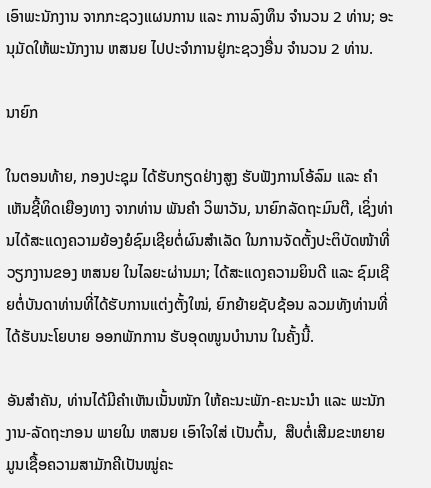ເອົາພະນັກງານ ຈາກກະຊວງແຜນການ ແລະ ການລົງທຶນ ຈຳນວນ 2 ທ່ານ; ອະນຸມັດໃຫ້ພະນັກງານ ຫສນຍ ໄປປະຈຳການຢູ່ກະຊວງອື່ນ ຈຳນວນ 2 ທ່ານ.

ນາຍົກ

ໃນຕອນທ້າຍ, ກອງປະຊຸມ ໄດ້ຮັບກຽດຢ່າງສູງ ຮັບຟັງການໂອ້ລົມ ແລະ ຄຳເຫັນຊີ້ທິດເຍືອງທາງ ຈາກທ່ານ ພັນຄໍາ ວິພາວັນ, ນາຍົກລັດຖະມົນຕີ, ເຊິ່ງທ່ານໄດ້ສະແດງຄວາມຍ້ອງຍໍຊົມເຊີຍຕໍ່ຜົນສໍາເລັດ ໃນການຈັດຕັ້ງປະຕິບັດໜ້າທີ່ວຽກງານຂອງ ຫສນຍ ໃນໄລຍະຜ່ານມາ; ໄດ້ສະແດງຄວາມຍິນດີ ແລະ ຊົມເຊີຍຕໍ່ບັນດາທ່ານທີ່ໄດ້ຮັບການແຕ່ງຕັ້ງໃໝ່, ຍົກຍ້າຍຊັບຊ້ອນ ລວມທັງທ່ານທີ່ໄດ້ຮັບນະໂຍບາຍ ອອກພັກການ ຮັບອຸດໜູນບຳນານ ໃນຄັ້ງນີ້.

ອັນສຳຄັນ, ທ່ານໄດ້ມີຄໍາເຫັນເນັ້ນໜັກ ໃຫ້ຄະນະພັກ-ຄະນະນໍາ ແລະ ພະນັກງານ-ລັດຖະກອນ ພາຍໃນ ຫສນຍ ເອົາໃຈໃສ່ ເປັນຕົ້ນ,  ສືບຕໍ່ເສີມຂະຫຍາຍມູນເຊື້ອຄວາມສາມັກຄີເປັນໝູ່ຄະ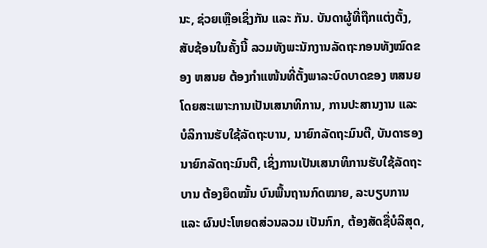ນະ, ຊ່ວຍເຫຼືອເຊິ່ງກັນ ແລະ ກັນ. ບັນດາຜູ້ທີ່ຖືກແຕ່ງຕັ້ງ, ສັບຊ້ອນໃນຄັ້ງນີ້ ລວມທັງພະນັກງານລັດຖະກອນທັງໝົດຂອງ ຫສນຍ ຕ້ອງກໍາແໜ້ນທີ່ຕັ້ງພາລະບົດບາດຂອງ ຫສນຍ ໂດຍສະເພາະການເປັນເສນາທິການ, ການປະສານງານ ແລະ ບໍລິການຮັບໃຊ້ລັດຖະບານ, ນາຍົກລັດຖະມົນຕີ, ບັນດາຮອງນາຍົກລັດຖະມົນຕີ, ເຊິ່ງການເປັນເສນາທິການຮັບໃຊ້ລັດຖະບານ ຕ້ອງຍຶດໝັ້ນ ບົນພື້ນຖານກົດໝາຍ, ລະບຽບການ ແລະ ຜົນປະໂຫຍດສ່ວນລວມ ເປັນກົກ, ຕ້ອງສັດຊື່ບໍລິສຸດ,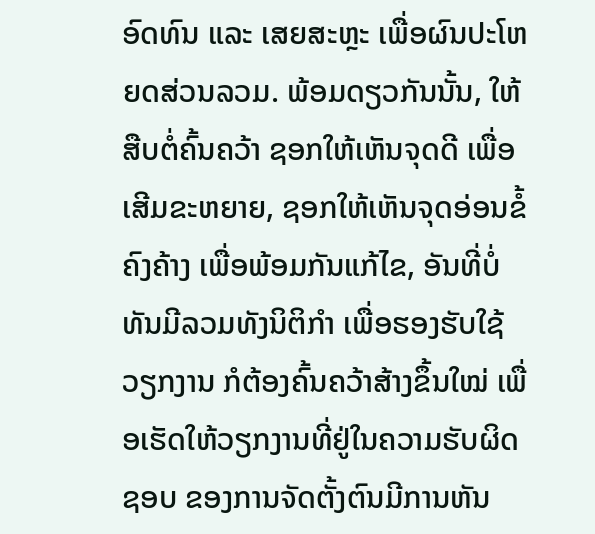ອົດທົນ ແລະ ເສຍສະຫຼະ ເພື່ອຜົນປະໂຫຍດສ່ວນລວມ. ພ້ອມດຽວກັນນັ້ນ, ໃຫ້ສືບຕໍ່ຄົ້ນຄວ້າ ຊອກໃຫ້ເຫັນຈຸດດີ ເພື່ອເສີມຂະຫຍາຍ, ຊອກໃຫ້ເຫັນຈຸດອ່ອນຂໍ້ຄົງຄ້າງ ເພື່ອພ້ອມກັນແກ້ໄຂ, ອັນທີ່ບໍ່ທັນມີລວມທັງນິຕິກຳ ເພື່ອຮອງຮັບໃຊ້ວຽກງານ ກໍຕ້ອງຄົ້ນຄວ້າສ້າງຂຶ້ນໃໝ່ ເພື່ອເຮັດໃຫ້ວຽກງານທີ່ຢູ່ໃນຄວາມຮັບຜິດຊອບ ຂອງການຈັດຕັ້ງຕົນມີການຫັນ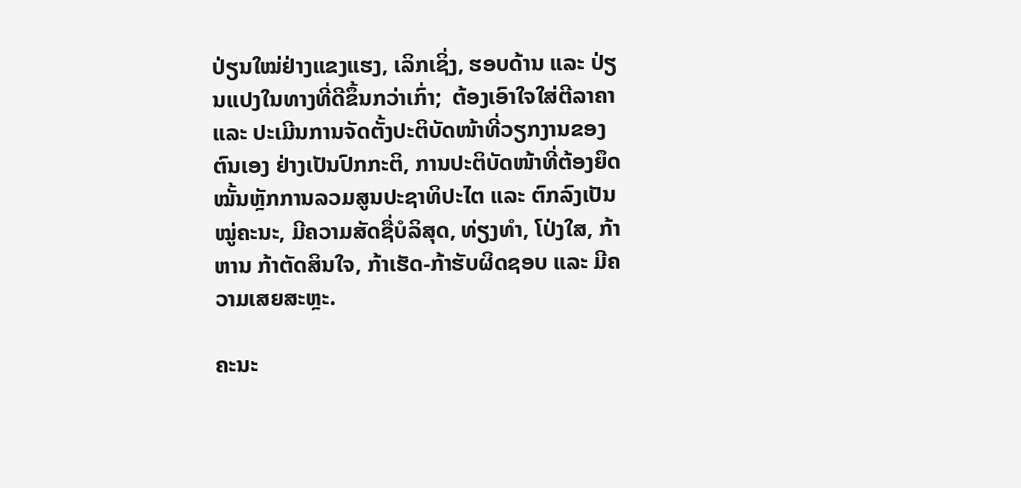ປ່ຽນໃໝ່ຢ່າງແຂງແຮງ, ເລິກເຊິ່ງ, ຮອບດ້ານ ແລະ ປ່ຽນແປງໃນທາງທີ່ດີຂຶ້ນກວ່າເກົ່າ;  ຕ້ອງເອົາໃຈໃສ່ຕີລາຄາ ແລະ ປະເມີນການຈັດຕັ້ງປະຕິບັດໜ້າທີ່ວຽກງານຂອງຕົນເອງ ຢ່າງເປັນປົກກະຕິ, ການປະຕິບັດໜ້າທີ່ຕ້ອງຍຶດໝັ້ນຫຼັກການລວມສູນປະຊາທິປະໄຕ ແລະ ຕົກລົງເປັນໝູ່ຄະນະ, ມີຄວາມສັດຊື່ບໍລິສຸດ, ທ່ຽງທໍາ, ໂປ່ງໃສ, ກ້າຫານ ກ້າຕັດສິນໃຈ, ກ້າເຮັດ-ກ້າຮັບຜິດຊອບ ແລະ ມີຄວາມເສຍສະຫຼະ.

ຄະນະ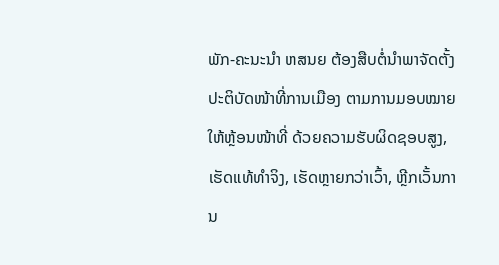ພັກ-ຄະນະນໍາ ຫສນຍ ຕ້ອງສືບຕໍ່ນໍາພາຈັດຕັ້ງປະຕິບັດໜ້າທີ່ການເມືອງ ຕາມການມອບໝາຍໃຫ້ຫຼ້ອນໜ້າທີ່ ດ້ວຍຄວາມຮັບຜິດຊອບສູງ, ເຮັດແທ້ທໍາຈິງ, ເຮັດຫຼາຍກວ່າເວົ້າ, ຫຼີກເວັ້ນການ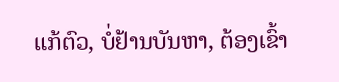ແກ້ຕົວ, ບໍ່ຢ້ານບັນຫາ, ຕ້ອງເຂົ້າ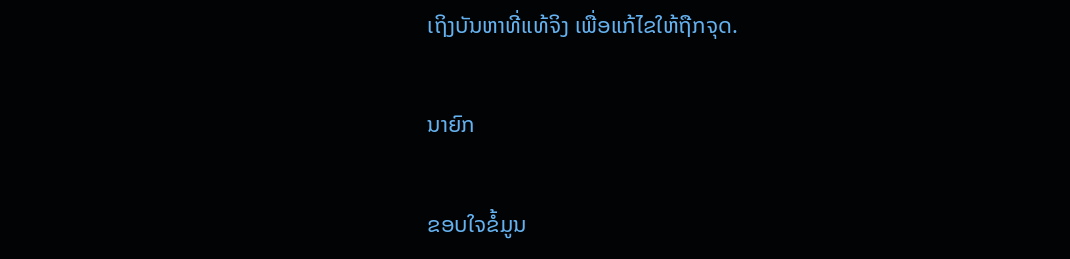ເຖິງບັນຫາທີ່ແທ້ຈິງ ເພື່ອແກ້ໄຂໃຫ້ຖືກຈຸດ.

ນາຍົກ

ຂອບໃຈຂໍ້ມູນ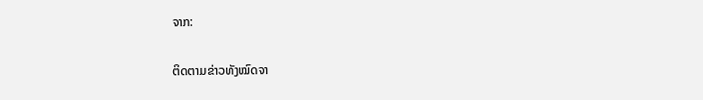ຈາກ:

ຕິດຕາມຂ່າວທັງໝົດຈາ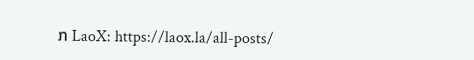ກ LaoX: https://laox.la/all-posts/